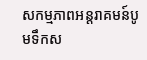សកម្មភាពអន្តរាគមន៍បូមទឹកស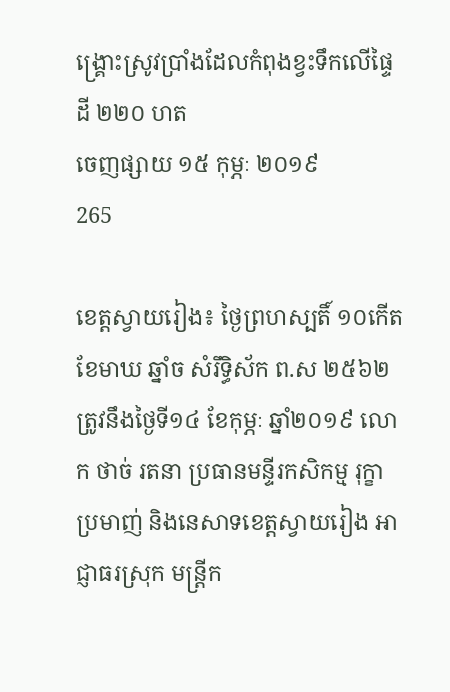ង្រ្គោះស្រូវប្រាំងដែលកំពុងខ្វះទឹកលើផ្ទៃដី ២២០ ហត
ចេញផ្សាយ ១៥ កុម្ភៈ ២០១៩
265

ខេត្តស្វាយរៀង៖ ថ្ងៃព្រហស្បតិ៍ ១០កើត ខែមាឃ ឆ្នាំច សំរឹទ្ធិស័ក ព.ស ២៥៦២ ត្រូវនឹងថ្ងៃទី១៤ ខែកុម្ភៈ ឆ្នាំ២០១៩ លោក ថាច់ រតនា ប្រធានមន្ទីរកសិកម្ម រុក្ខាប្រមាញ់ និងនេសាទខេត្តស្វាយរៀង អាជ្ញាធរស្រុក មន្ត្រីក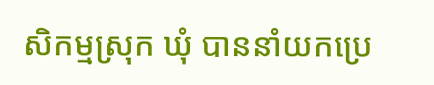សិកម្មស្រុក ឃុំ បាននាំយកប្រេ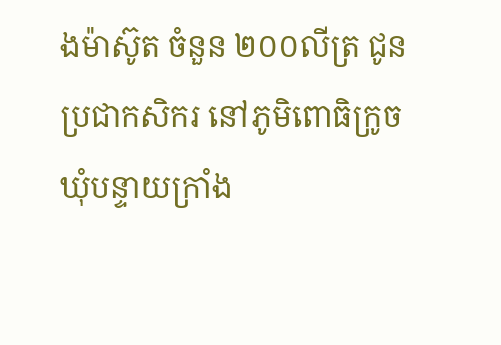ងម៉ាស៊ូត ចំនួន ២០០លីត្រ ជូនប្រជាកសិករ នៅភូមិពោធិក្រូច ឃុំបន្ទាយក្រាំង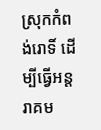ស្រុកកំពង់រោទិ៍ ដើម្បីធ្វើអន្តរាគម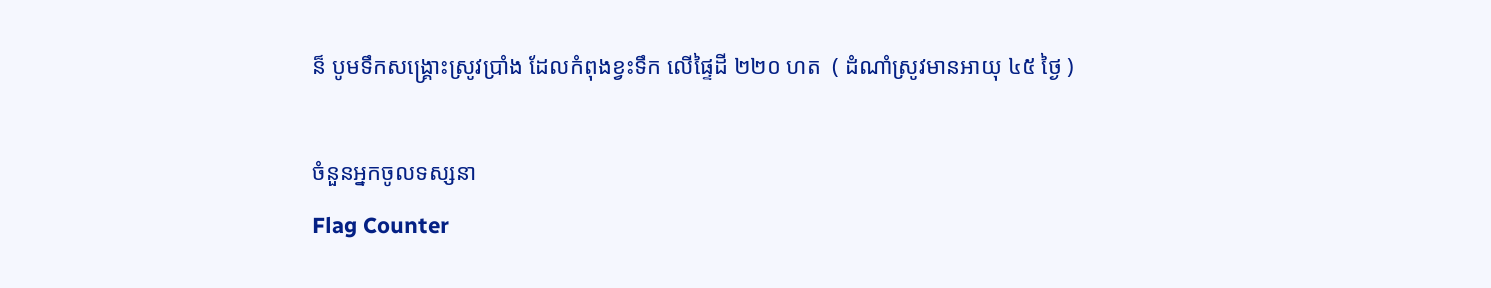ន៏ បូមទឹកសង្គ្រោះស្រូវប្រាំង ដែលកំពុងខ្វះទឹក លើផ្ទៃដី ២២០ ហត  ( ដំណាំស្រូវមានអាយុ ៤៥ ថ្ងៃ )

ចំនួនអ្នកចូលទស្សនា
Flag Counter